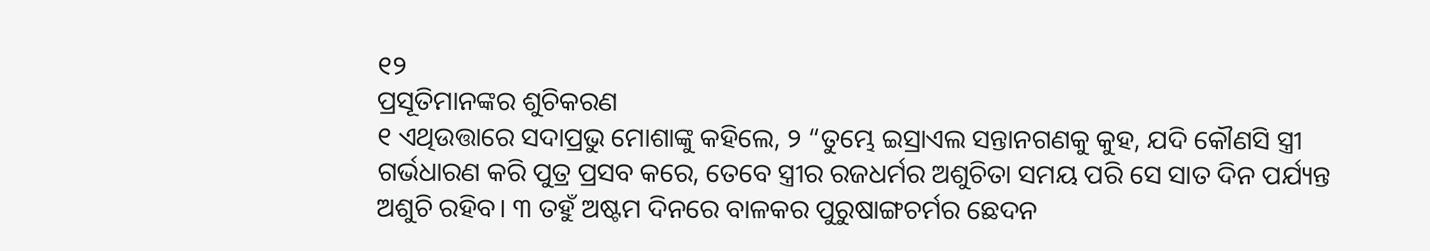୧୨
ପ୍ରସୂତିମାନଙ୍କର ଶୁଚିକରଣ
୧ ଏଥିଉତ୍ତାରେ ସଦାପ୍ରଭୁ ମୋଶାଙ୍କୁ କହିଲେ, ୨ “ତୁମ୍ଭେ ଇସ୍ରାଏଲ ସନ୍ତାନଗଣକୁ କୁହ, ଯଦି କୌଣସି ସ୍ତ୍ରୀ ଗର୍ଭଧାରଣ କରି ପୁତ୍ର ପ୍ରସବ କରେ, ତେବେ ସ୍ତ୍ରୀର ରଜଧର୍ମର ଅଶୁଚିତା ସମୟ ପରି ସେ ସାତ ଦିନ ପର୍ଯ୍ୟନ୍ତ ଅଶୁଚି ରହିବ। ୩ ତହୁଁ ଅଷ୍ଟମ ଦିନରେ ବାଳକର ପୁରୁଷାଙ୍ଗଚର୍ମର ଛେଦନ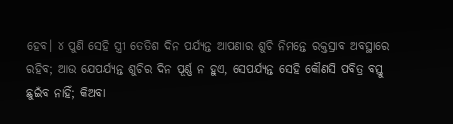ହେବ। ୪ ପୁଣି ସେହି ସ୍ତ୍ରୀ ତେତିଶ ଦିନ ପର୍ଯ୍ୟନ୍ତ ଆପଣାର ଶୁଚି ନିମନ୍ତେ ରକ୍ତସ୍ରାବ ଅବସ୍ଥାରେ ରହିବ; ଆଉ ଯେପର୍ଯ୍ୟନ୍ତ ଶୁଚିର ଦିନ ପୂର୍ଣ୍ଣ ନ ହୁଏ, ସେପର୍ଯ୍ୟନ୍ତ ସେହି କୌଣସି ପବିତ୍ର ବସ୍ତୁ ଛୁଇଁବ ନାହିଁ; କିଅବା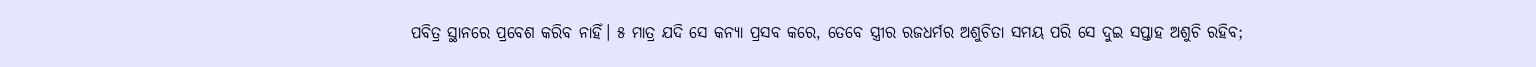ପବିତ୍ର ସ୍ଥାନରେ ପ୍ରବେଶ କରିବ ନାହିଁ। ୫ ମାତ୍ର ଯଦି ସେ କନ୍ୟା ପ୍ରସବ କରେ, ତେବେ ସ୍ତ୍ରୀର ରଜଧର୍ମର ଅଶୁଚିତା ସମୟ ପରି ସେ ଦୁଇ ସପ୍ତାହ ଅଶୁଚି ରହିବ;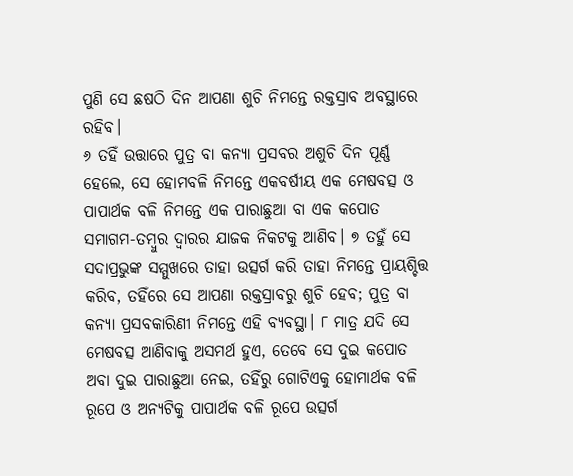ପୁଣି ସେ ଛଷଠି ଦିନ ଆପଣା ଶୁଚି ନିମନ୍ତେ ରକ୍ତସ୍ରାବ ଅବସ୍ଥାରେ ରହିବ।
୬ ତହିଁ ଉତ୍ତାରେ ପୁତ୍ର ବା କନ୍ୟା ପ୍ରସବର ଅଶୁଚି ଦିନ ପୂର୍ଣ୍ଣ ହେଲେ, ସେ ହୋମବଳି ନିମନ୍ତେ ଏକବର୍ଷୀୟ ଏକ ମେଷବତ୍ସ ଓ ପାପାର୍ଥକ ବଳି ନିମନ୍ତେ ଏକ ପାରାଛୁଆ ବା ଏକ କପୋତ ସମାଗମ-ତମ୍ବୁର ଦ୍ୱାରର ଯାଜକ ନିକଟକୁ ଆଣିବ। ୭ ତହୁଁ ସେ ସଦାପ୍ରଭୁଙ୍କ ସମ୍ମୁଖରେ ତାହା ଉତ୍ସର୍ଗ କରି ତାହା ନିମନ୍ତେ ପ୍ରାୟଶ୍ଚିତ୍ତ କରିବ, ତହିଁରେ ସେ ଆପଣା ରକ୍ତସ୍ରାବରୁ ଶୁଚି ହେବ; ପୁତ୍ର ବା କନ୍ୟା ପ୍ରସବକାରିଣୀ ନିମନ୍ତେ ଏହି ବ୍ୟବସ୍ଥା। ୮ ମାତ୍ର ଯଦି ସେ ମେଷବତ୍ସ ଆଣିବାକୁ ଅସମର୍ଥ ହୁଏ, ତେବେ ସେ ଦୁଇ କପୋତ ଅବା ଦୁଇ ପାରାଛୁଆ ନେଇ, ତହିଁରୁ ଗୋଟିଏକୁ ହୋମାର୍ଥକ ବଳି ରୂପେ ଓ ଅନ୍ୟଟିକୁ ପାପାର୍ଥକ ବଳି ରୂପେ ଉତ୍ସର୍ଗ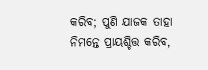କରିବ; ପୁଣି ଯାଜକ ତାହା ନିମନ୍ତେ ପ୍ରାୟଶ୍ଚିତ୍ତ କରିବ,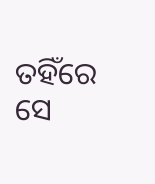ତହିଁରେ ସେ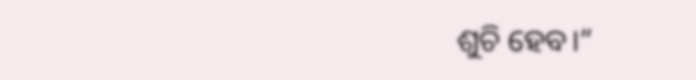ଶୁଚି ହେବ।”